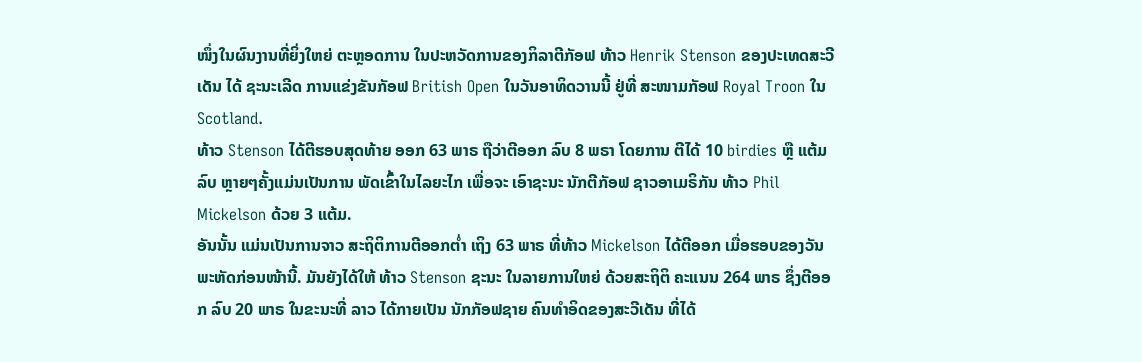ໜຶ່ງໃນຜົນງານທີ່ຍິ່ງໃຫຍ່ ຕະຫຼອດການ ໃນປະຫວັດການຂອງກິລາຕີກັອຟ ທ້າວ Henrik Stenson ຂອງປະເທດສະວີເດັນ ໄດ້ ຊະນະເລີດ ການແຂ່ງຂັນກັອຟ British Open ໃນວັນອາທິດວານນີ້ ຢູ່ທີ່ ສະໜາມກັອຟ Royal Troon ໃນ Scotland.
ທ້າວ Stenson ໄດ້ຕີຮອບສຸດທ້າຍ ອອກ 63 ພາຣ ຖືວ່າຕີອອກ ລົບ 8 ພຣາ ໂດຍການ ຕີໄດ້ 10 birdies ຫຼື ແຕ້ມລົບ ຫຼາຍໆຄັ້ງແມ່ນເປັນການ ພັດເຂົ້າໃນໄລຍະໄກ ເພື່ອຈະ ເອົາຊະນະ ນັກຕີກັອຟ ຊາວອາເມຣິກັນ ທ້າວ Phil Mickelson ດ້ວຍ 3 ແຕ້ມ.
ອັນນັ້ນ ແມ່ນເປັນການຈາວ ສະຖິຕິການຕີອອກຕ່ຳ ເຖິງ 63 ພາຣ ທີ່ທ້າວ Mickelson ໄດ້ຕີອອກ ເມື່ອຮອບຂອງວັນພະຫັດກ່ອນໜ້ານີ້. ມັນຍັງໄດ້ໃຫ້ ທ້າວ Stenson ຊະນະ ໃນລາຍການໃຫຍ່ ດ້ວຍສະຖິຕິ ຄະແນນ 264 ພາຣ ຊຶ່ງຕີອອກ ລົບ 20 ພາຣ ໃນຂະນະທີ່ ລາວ ໄດ້ກາຍເປັນ ນັກກັອຟຊາຍ ຄົນທຳອິດຂອງສະວີເດັນ ທີ່ໄດ້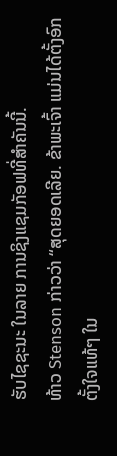ຮັບໄຊຊະນະ ໃນລາຍ ການຊິງແຊມກັອຟທີ່ສຳຄັນນີ້.
ທ້າວ Stenson ກ່າວວ່າ “ສຸດຍອດເລີຍ. ຂ້າພະເຈົ້າ ແມ່ນໄດ້ຕັ້ງອົກຕັ້ງໃຈແທ້ໆ ໃນ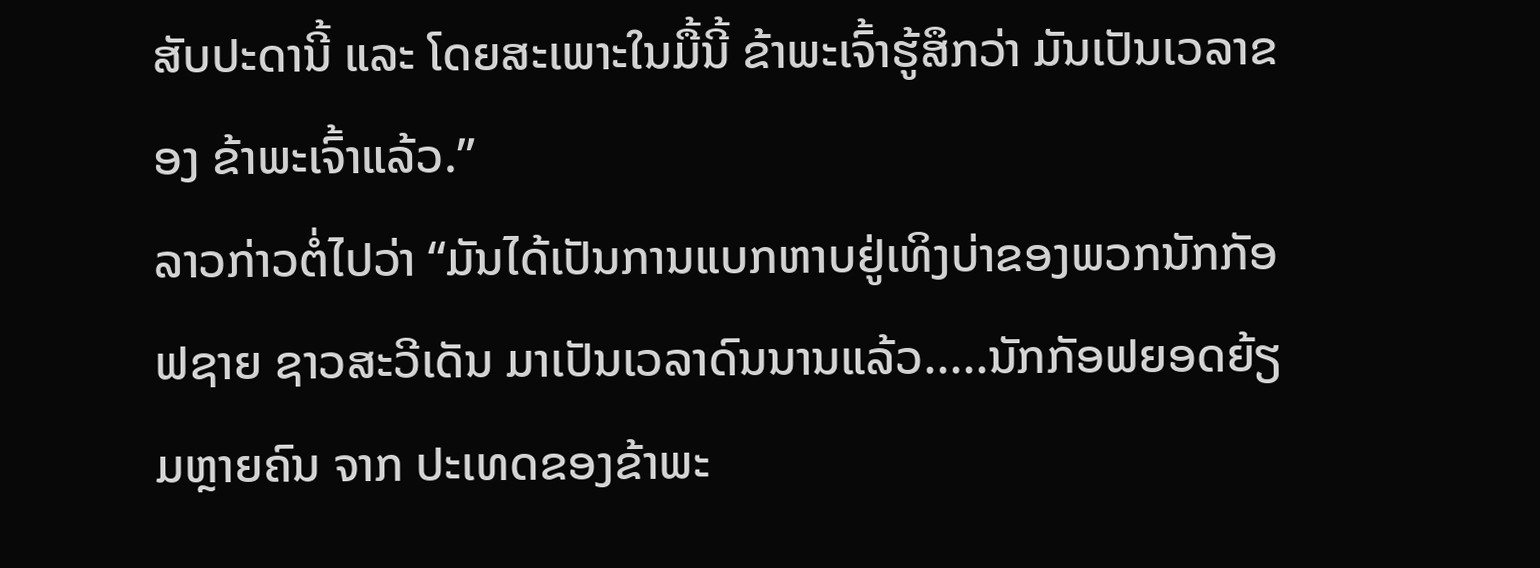ສັບປະດານີ້ ແລະ ໂດຍສະເພາະໃນມື້ນີ້ ຂ້າພະເຈົ້າຮູ້ສຶກວ່າ ມັນເປັນເວລາຂອງ ຂ້າພະເຈົ້າແລ້ວ.”
ລາວກ່າວຕໍ່ໄປວ່າ “ມັນໄດ້ເປັນການແບກຫາບຢູ່ເທິງບ່າຂອງພວກນັກກັອຟຊາຍ ຊາວສະວີເດັນ ມາເປັນເວລາດົນນານແລ້ວ.....ນັກກັອຟຍອດຍ້ຽມຫຼາຍຄົນ ຈາກ ປະເທດຂອງຂ້າພະ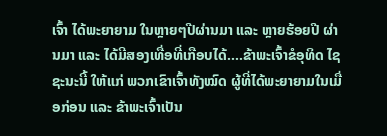ເຈົ້າ ໄດ້ພະຍາຍາມ ໃນຫຼາຍໆປີຜ່ານມາ ແລະ ຫຼາຍຮ້ອຍປີ ຜ່ານມາ ແລະ ໄດ້ມີສອງເທື່ອທີ່ເກືອບໄດ້....ຂ້າພະເຈົ້າຂໍອຸທິດ ໄຊຊະນະນີ້ ໃຫ້ແກ່ ພວກເຂົາເຈົ້າທັງໝົດ ຜູ້ທີ່ໄດ້ພະຍາຍາມໃນເມື່ອກ່ອນ ແລະ ຂ້າພະເຈົ້າເປັນ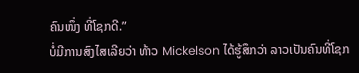ຄົນໜຶ່ງ ທີ່ໂຊກດີ.”
ບໍ່ມີການສົງໄສເລີຍວ່າ ທ້າວ Mickelson ໄດ້ຮູ້ສຶກວ່າ ລາວເປັນຄົນທີ່ໂຊກ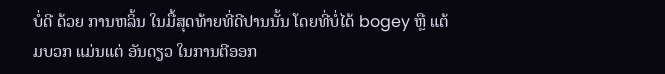ບໍ່ດີ ດ້ວຍ ການຫລິ້ນ ໃນມື້ສຸດທ້າຍທີ່ດີປານນັ້ນ ໂດຍທີ່ບໍ່ໄດ້ bogey ຫຼື ແຕ້ມບວກ ແມ່ນແຕ່ ອັນດຽວ ໃນການຕີອອກ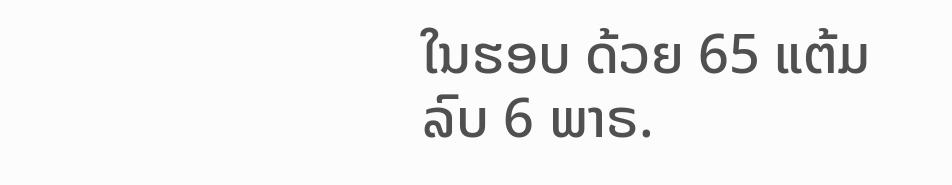ໃນຮອບ ດ້ວຍ 65 ແຕ້ມ ລົບ 6 ພາຣ.